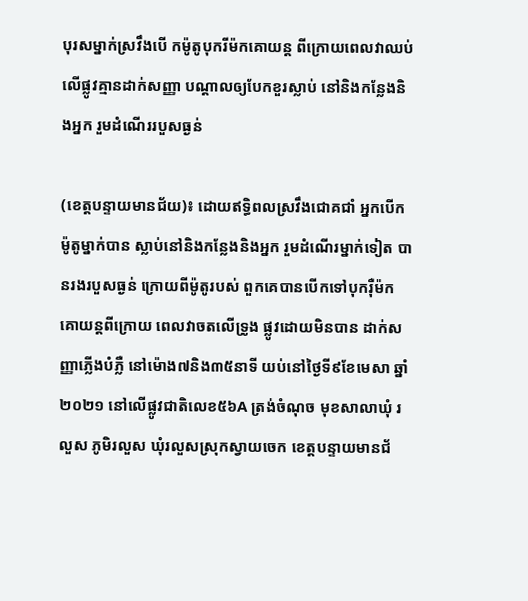បុរសម្នាក់ស្រវឹងបើ កម៉ូតូបុករីម៉កគោយន្ត ពីក្រោយពេលវាឈប់ លើផ្លូវគ្មានដាក់សញ្ញា បណ្តាលឲ្យបែកខួរស្លាប់ នៅនិងកន្លែងនិងអ្នក រួមដំណើររបួសធ្ងន់

(ខេត្តបន្ទាយមានជ័យ)៖ ដោយឥទ្ធិពលស្រវឹងជោគជាំ អ្នកបើកម៉ូតូម្នាក់បាន ស្លាប់នៅនិងកន្លែងនិងអ្នក រួមដំណើរម្នាក់ទៀត បានរងរបួសធ្ងន់ ក្រោយពីម៉ូតូរបស់ ពួកគេបានបើកទៅបុករ៉ឺម៉ក គោយន្តពីក្រោយ ពេលវាចតលើទ្រូង ផ្លូវដោយមិនបាន ដាក់សញ្ញាភ្លើងបំភ្លឺ នៅម៉ោង៧និង៣៥នាទី យប់នៅថ្ងៃទី៩ខែមេសា ឆ្នាំ២០២១ នៅលើផ្លូវជាតិលេខ៥៦A ត្រង់ចំណុច មុខសាលាឃុំ រលួស ភូមិរលួស ឃុំរលួសស្រុកស្វាយចេក ខេត្តបន្ទាយមានជ័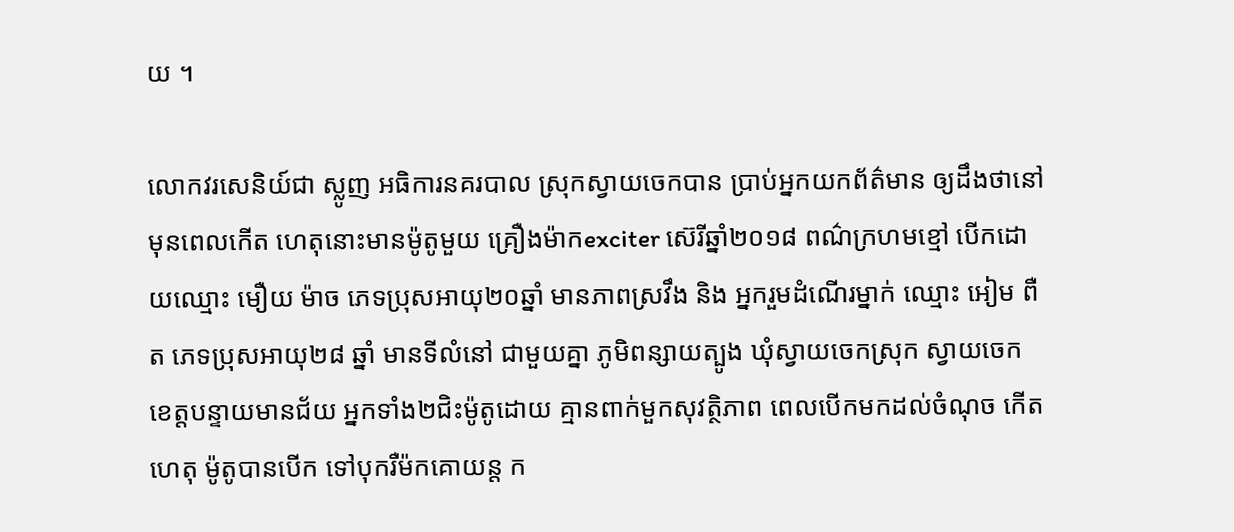យ ។

លោកវរសេនិយ៍ជា ស្លូញ អធិការនគរបាល ស្រុកស្វាយចេកបាន ប្រាប់អ្នកយកព័ត៌មាន ឲ្យដឹងថានៅមុនពេលកើត ហេតុនោះមានម៉ូតូមួយ គ្រឿងម៉ាកexciter ស៊េរីឆ្នាំ២០១៨ ពណ៌ក្រហមខ្មៅ បើកដោយឈ្មោះ មឿយ ម៉ាច ភេទប្រុសអាយុ២០ឆ្នាំ មានភាពស្រវឹង និង អ្នករួមដំណើរម្នាក់ ឈ្មោះ អៀម ពឺត ភេទប្រុសអាយុ២៨ ឆ្នាំ មានទីលំនៅ ជាមួយគ្នា ភូមិពន្សាយត្បូង ឃុំស្វាយចេកស្រុក ស្វាយចេក ខេត្តបន្ទាយមានជ័យ អ្នកទាំង២ជិះម៉ូតូដោយ គ្មានពាក់មួកសុវត្ថិភាព ពេលបើកមកដល់ចំណុច កើតហេតុ ម៉ូតូបានបើក ទៅបុករឺម៉កគោយន្ត ក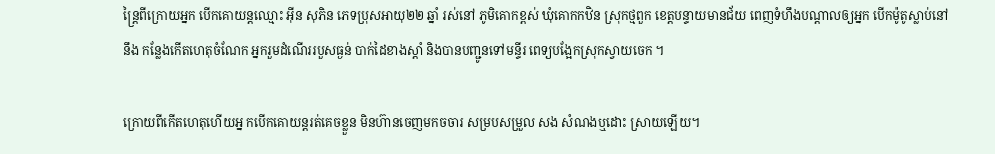ន្ត្រៃពីក្រោយអ្នក បើកគោយន្តឈ្មោះ អុីន សុភិន ភេទប្រុសអាយុ២២ ឆ្នាំ រស់នៅ ភូមិគោកខ្ពស់ ឃុំគោកកឋិន ស្រុកថ្មពួក ខេត្តបន្ទាយមានជ័យ ពេញទំហឹងបណ្តាលឲ្យអ្នក បើកម៉ូតូស្លាប់នៅនឹង កន្លែងកើតហេតុចំណែក អ្នករួមដំណើររបួសធ្ងន់ បាក់ដៃខាងស្ដាំ និងបានបញ្ជូនទៅមន្ទីរ ពេទ្យបង្អែកស្រុកស្វាយចេក ។

ក្រោយពីកើតហេតុហើយអ្ន កបើកគោយន្តរត់គេចខ្លួន មិនហ៊ានចេញមកចចារ សម្របសម្រួល សង សំណងឬដោះ ស្រាយឡើយ។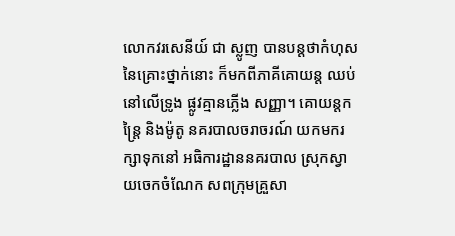លោកវរសេនីយ៍ ជា ស្លូញ បានបន្តថាកំហុស នៃគ្រោះថ្នាក់នោះ ក៏មកពីភាគីគោយន្ត ឈប់នៅលើទ្រូង ផ្លូវគ្មានភ្លើង សញ្ញា។ គោយន្តកន្ត្រៃ និងម៉ូតូ នគរបាលចរាចរណ៍ យកមករក្សាទុកនៅ អធិការដ្ឋាននគរបាល ស្រុកស្វាយចេកចំណែក សពក្រុមគ្រួសា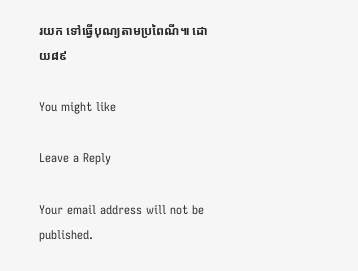រយក ទៅធ្វើបុណ្យតាមប្រពៃណី៕ ដោយ៨៩

You might like

Leave a Reply

Your email address will not be published.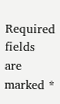Required fields are marked *